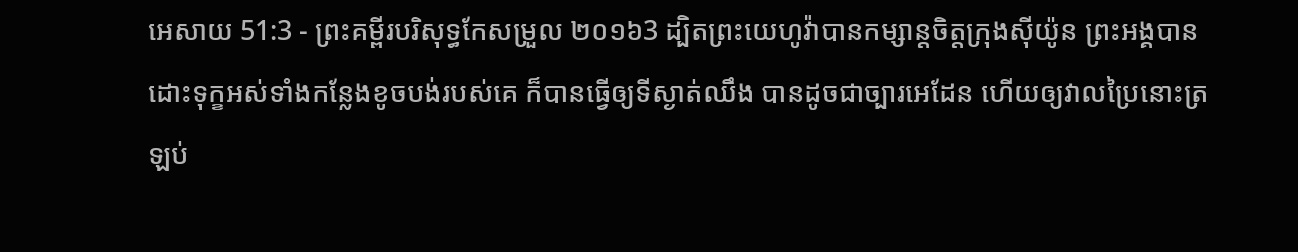អេសាយ 51:3 - ព្រះគម្ពីរបរិសុទ្ធកែសម្រួល ២០១៦3 ដ្បិតព្រះយេហូវ៉ាបានកម្សាន្តចិត្តក្រុងស៊ីយ៉ូន ព្រះអង្គបានដោះទុក្ខអស់ទាំងកន្លែងខូចបង់របស់គេ ក៏បានធ្វើឲ្យទីស្ងាត់ឈឹង បានដូចជាច្បារអេដែន ហើយឲ្យវាលប្រៃនោះត្រឡប់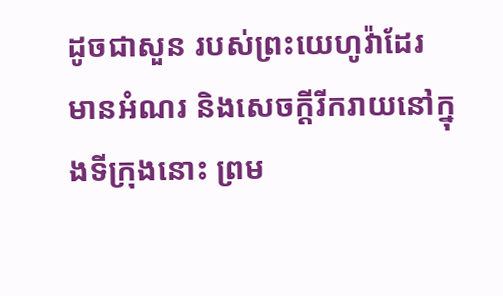ដូចជាសួន របស់ព្រះយេហូវ៉ាដែរ មានអំណរ និងសេចក្ដីរីករាយនៅក្នុងទីក្រុងនោះ ព្រម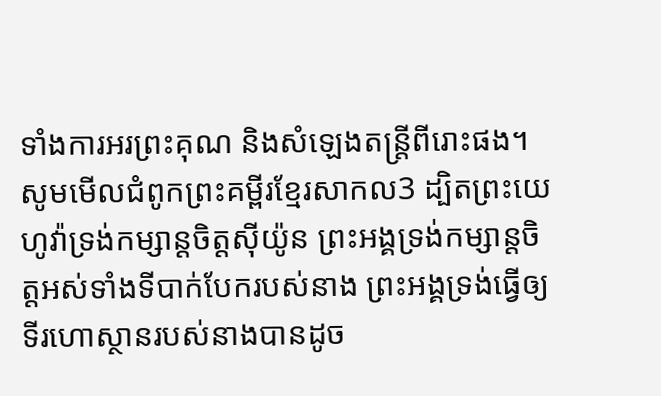ទាំងការអរព្រះគុណ និងសំឡេងតន្ត្រីពីរោះផង។ សូមមើលជំពូកព្រះគម្ពីរខ្មែរសាកល3 ដ្បិតព្រះយេហូវ៉ាទ្រង់កម្សាន្តចិត្តស៊ីយ៉ូន ព្រះអង្គទ្រង់កម្សាន្តចិត្តអស់ទាំងទីបាក់បែករបស់នាង ព្រះអង្គទ្រង់ធ្វើឲ្យទីរហោស្ថានរបស់នាងបានដូច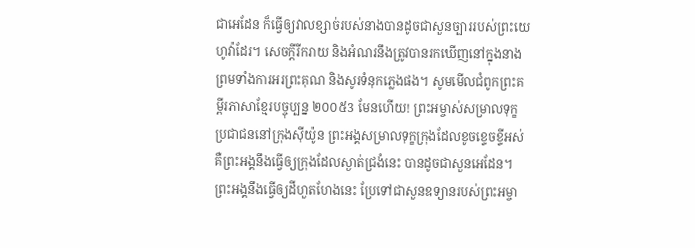ជាអេដែន ក៏ធ្វើឲ្យវាលខ្សាច់របស់នាងបានដូចជាសួនច្បាររបស់ព្រះយេហូវ៉ាដែរ។ សេចក្ដីរីករាយ និងអំណរនឹងត្រូវបានរកឃើញនៅក្នុងនាង ព្រមទាំងការអរព្រះគុណ និងសូរទំនុកភ្លេងផង។ សូមមើលជំពូកព្រះគម្ពីរភាសាខ្មែរបច្ចុប្បន្ន ២០០៥3 មែនហើយ! ព្រះអម្ចាស់សម្រាលទុក្ខ ប្រជាជននៅក្រុងស៊ីយ៉ូន ព្រះអង្គសម្រាលទុក្ខក្រុងដែលខូចខ្ទេចខ្ទីអស់ គឺព្រះអង្គនឹងធ្វើឲ្យក្រុងដែលស្ងាត់ជ្រងំនេះ បានដូចជាសួនអេដែន។ ព្រះអង្គនឹងធ្វើឲ្យដីហួតហែងនេះ ប្រែទៅជាសួនឧទ្យានរបស់ព្រះអម្ចា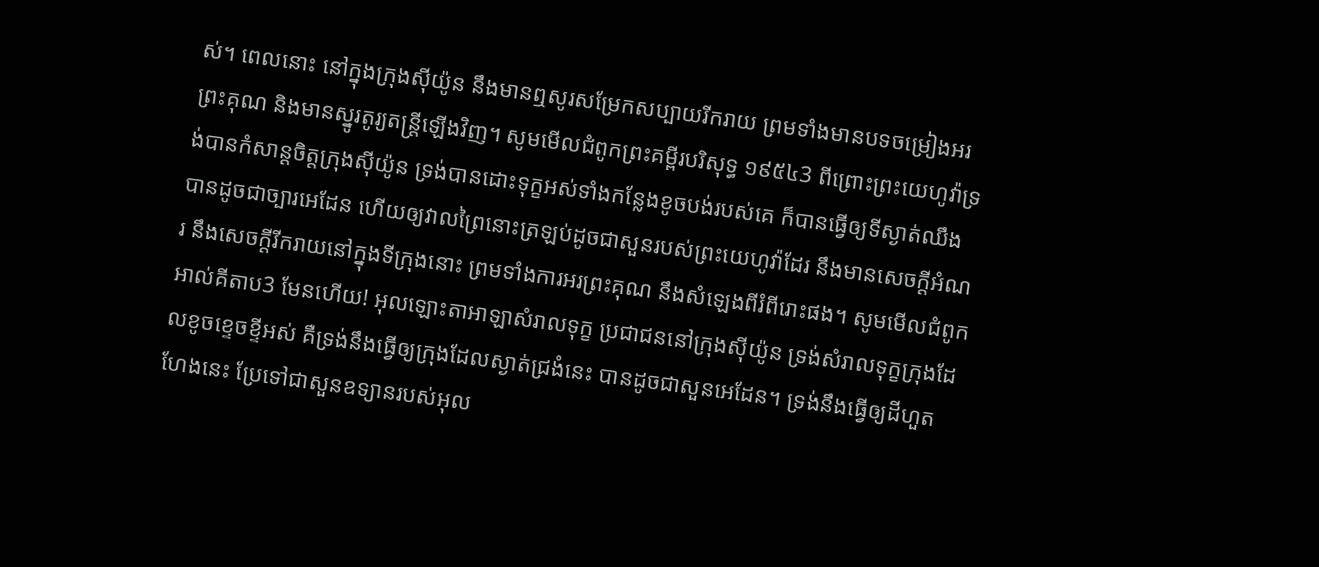ស់។ ពេលនោះ នៅក្នុងក្រុងស៊ីយ៉ូន នឹងមានឮសូរសម្រែកសប្បាយរីករាយ ព្រមទាំងមានបទចម្រៀងអរព្រះគុណ និងមានស្នូរតូរ្យតន្ត្រីឡើងវិញ។ សូមមើលជំពូកព្រះគម្ពីរបរិសុទ្ធ ១៩៥៤3 ពីព្រោះព្រះយេហូវ៉ាទ្រង់បានកំសាន្តចិត្តក្រុងស៊ីយ៉ូន ទ្រង់បានដោះទុក្ខអស់ទាំងកន្លែងខូចបង់របស់គេ ក៏បានធ្វើឲ្យទីស្ងាត់ឈឹង បានដូចជាច្បារអេដែន ហើយឲ្យវាលព្រៃនោះត្រឡប់ដូចជាសួនរបស់ព្រះយេហូវ៉ាដែរ នឹងមានសេចក្ដីអំណរ នឹងសេចក្ដីរីករាយនៅក្នុងទីក្រុងនោះ ព្រមទាំងការអរព្រះគុណ នឹងសំឡេងពីរំពីរោះផង។ សូមមើលជំពូកអាល់គីតាប3 មែនហើយ! អុលឡោះតាអាឡាសំរាលទុក្ខ ប្រជាជននៅក្រុងស៊ីយ៉ូន ទ្រង់សំរាលទុក្ខក្រុងដែលខូចខ្ទេចខ្ទីអស់ គឺទ្រង់នឹងធ្វើឲ្យក្រុងដែលស្ងាត់ជ្រងំនេះ បានដូចជាសួនអេដែន។ ទ្រង់នឹងធ្វើឲ្យដីហួតហែងនេះ ប្រែទៅជាសួនឧទ្យានរបស់អុល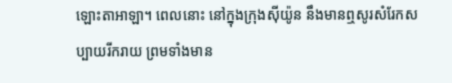ឡោះតាអាឡា។ ពេលនោះ នៅក្នុងក្រុងស៊ីយ៉ូន នឹងមានឮសូរសំរែកសប្បាយរីករាយ ព្រមទាំងមាន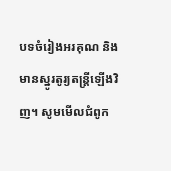បទចំរៀងអរគុណ និងមានស្នូរតូរ្យតន្ត្រីឡើងវិញ។ សូមមើលជំពូក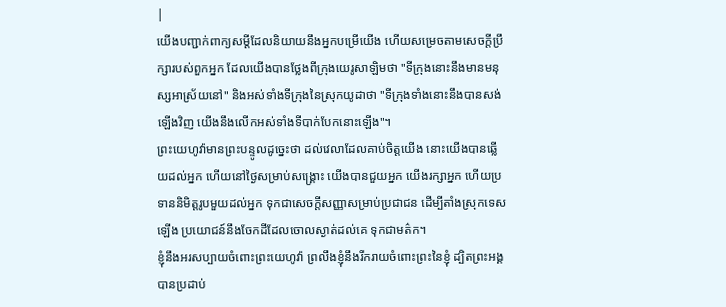|
យើងបញ្ជាក់ពាក្យសម្ដីដែលនិយាយនឹងអ្នកបម្រើយើង ហើយសម្រេចតាមសេចក្ដីប្រឹក្សារបស់ពួកអ្នក ដែលយើងបានថ្លែងពីក្រុងយេរូសាឡិមថា "ទីក្រុងនោះនឹងមានមនុស្សអាស្រ័យនៅ" និងអស់ទាំងទីក្រុងនៃស្រុកយូដាថា "ទីក្រុងទាំងនោះនឹងបានសង់ឡើងវិញ យើងនឹងលើកអស់ទាំងទីបាក់បែកនោះឡើង"។
ព្រះយេហូវ៉ាមានព្រះបន្ទូលដូច្នេះថា ដល់វេលាដែលគាប់ចិត្តយើង នោះយើងបានឆ្លើយដល់អ្នក ហើយនៅថ្ងៃសម្រាប់សង្គ្រោះ យើងបានជួយអ្នក យើងរក្សាអ្នក ហើយប្រទាននិមិត្តរូបមួយដល់អ្នក ទុកជាសេចក្ដីសញ្ញាសម្រាប់ប្រជាជន ដើម្បីតាំងស្រុកទេសឡើង ប្រយោជន៍នឹងចែកដីដែលចោលស្ងាត់ដល់គេ ទុកជាមត៌ក។
ខ្ញុំនឹងអរសប្បាយចំពោះព្រះយេហូវ៉ា ព្រលឹងខ្ញុំនឹងរីករាយចំពោះព្រះនៃខ្ញុំ ដ្បិតព្រះអង្គបានប្រដាប់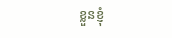ខ្លួនខ្ញុំ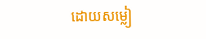ដោយសម្លៀ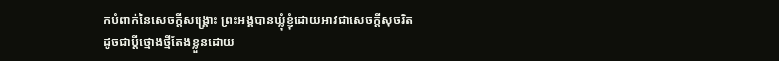កបំពាក់នៃសេចក្ដីសង្គ្រោះ ព្រះអង្គបានឃ្លុំខ្ញុំដោយអាវជាសេចក្ដីសុចរិត ដូចជាប្តីថ្មោងថ្មីតែងខ្លួនដោយ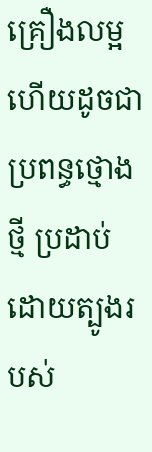គ្រឿងលម្អ ហើយដូចជាប្រពន្ធថ្មោងថ្មី ប្រដាប់ដោយត្បូងរបស់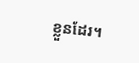ខ្លួនដែរ។